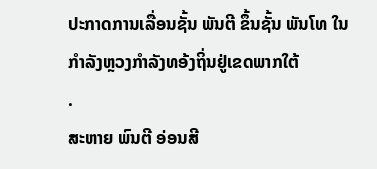ປະກາດການເລື່ອນຊັ້ນ ພັນຕີ ຂຶ້ນຊັ້ນ ພັນໂທ ໃນກຳລັງຫຼວງກຳລັງທອ້ງຖິ່ນຢູ່ເຂດພາກໃຕ້
.
ສະຫາຍ ພົນຕີ ອ່ອນສີ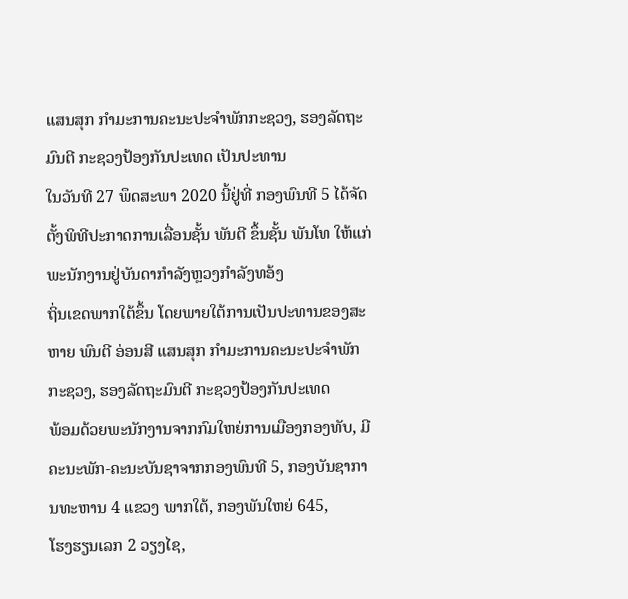ແສນສຸກ ກຳມະການຄະນະປະຈຳພັກກະຊວງ, ຮອງລັດຖະມົນຕີ ກະຊວງປ້ອງກັນປະເທດ ເປັນປະທານ
ໃນວັນທີ 27 ພຶດສະພາ 2020 ນີ້ຢູ່ທີ່ ກອງພົນທີ 5 ໄດ້ຈັດຕັ້ງພິທີປະກາດການເລື່ອນຊັ້ນ ພັນຕີ ຂຶ້ນຊັ້ນ ພັນໂທ ໃຫ້ແກ່ພະນັກງານຢູ່ບັນດາກຳລັງຫຼວງກຳລັງທອ້ງ
ຖິ່ນເຂດພາກໃຕ້ຂຶ້ນ ໂດຍພາຍໃຕ້ການເປັນປະທານຂອງສະຫາຍ ພົນຕີ ອ່ອນສີ ແສນສຸກ ກຳມະການຄະນະປະຈຳພັກກະຊວງ, ຮອງລັດຖະມົນຕີ ກະຊວງປ້ອງກັນປະເທດ
ພ້ອມດ້ວຍພະນັກງານຈາກກົມໃຫຍ່ການເມືອງກອງທັບ, ມີຄະນະພັກ-ຄະນະບັນຊາຈາກກອງພົນທີ 5, ກອງບັນຊາການທະຫານ 4 ແຂວງ ພາກໃຕ້, ກອງພັນໃຫຍ່ 645,
ໂຮງຮຽນເລກ 2 ວຽງໄຊ,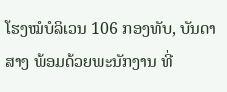ໂຮງໝໍບໍລິເວນ 106 ກອງທັບ, ບັນດາສາງ ພ້ອມດ້ວຍພະນັກງານ ທີ່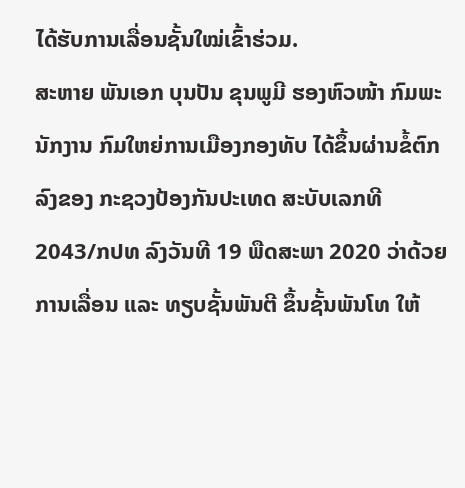ໄດ້ຮັບການເລື່ອນຊັ້ນໃໝ່ເຂົ້າຮ່ວມ.
ສະຫາຍ ພັນເອກ ບຸນປັນ ຂຸນພູມີ ຮອງຫົວໜ້າ ກົມພະນັກງານ ກົມໃຫຍ່ການເມືອງກອງທັບ ໄດ້ຂຶ້ນຜ່ານຂໍ້ຕົກລົງຂອງ ກະຊວງປ້ອງກັນປະເທດ ສະບັບເລກທີ
2043/ກປທ ລົງວັນທີ 19 ພືດສະພາ 2020 ວ່າດ້ວຍການເລື່ອນ ແລະ ທຽບຊັ້ນພັນຕີ ຂຶ້ນຊັ້ນພັນໂທ ໃຫ້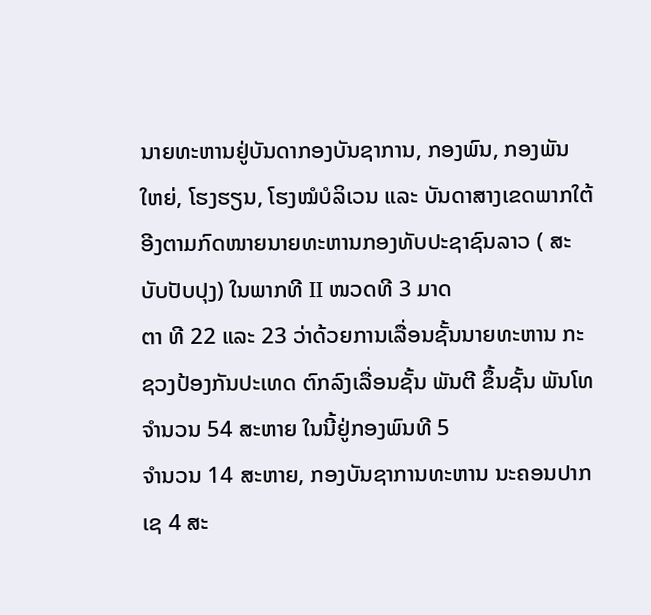ນາຍທະຫານຢູ່ບັນດາກອງບັນຊາການ, ກອງພົນ, ກອງພັນ
ໃຫຍ່, ໂຮງຮຽນ, ໂຮງໝໍບໍລິເວນ ແລະ ບັນດາສາງເຂດພາກໃຕ້ອີງຕາມກົດໜາຍນາຍທະຫານກອງທັບປະຊາຊົນລາວ ( ສະບັບປັບປຸງ) ໃນພາກທີ II ໜວດທີ 3 ມາດ
ຕາ ທີ 22 ແລະ 23 ວ່າດ້ວຍການເລື່ອນຊັ້ນນາຍທະຫານ ກະຊວງປ້ອງກັນປະເທດ ຕົກລົງເລື່ອນຊັ້ນ ພັນຕີ ຂຶ້ນຊັ້ນ ພັນໂທ ຈຳນວນ 54 ສະຫາຍ ໃນນີ້ຢູ່ກອງພົນທີ 5
ຈຳນວນ 14 ສະຫາຍ, ກອງບັນຊາການທະຫານ ນະຄອນປາກເຊ 4 ສະ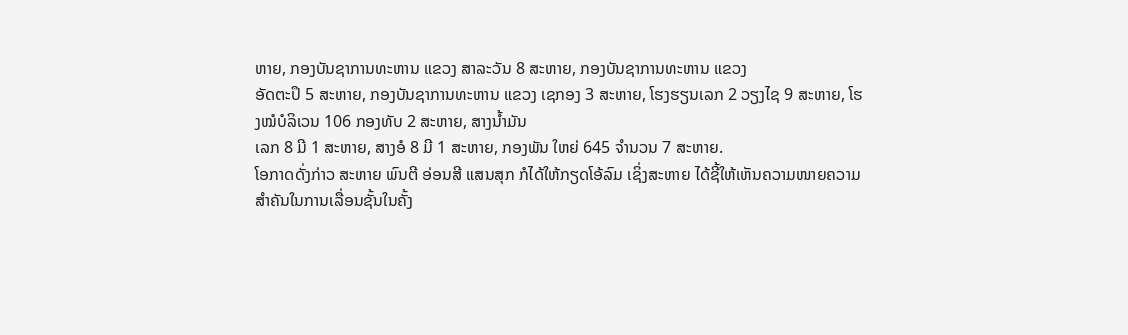ຫາຍ, ກອງບັນຊາການທະຫານ ແຂວງ ສາລະວັນ 8 ສະຫາຍ, ກອງບັນຊາການທະຫານ ແຂວງ
ອັດຕະປຶ 5 ສະຫາຍ, ກອງບັນຊາການທະຫານ ແຂວງ ເຊກອງ 3 ສະຫາຍ, ໂຮງຮຽນເລກ 2 ວຽງໄຊ 9 ສະຫາຍ, ໂຮງໝໍບໍລິເວນ 106 ກອງທັບ 2 ສະຫາຍ, ສາງນ້ຳມັນ
ເລກ 8 ມີ 1 ສະຫາຍ, ສາງອໍ 8 ມີ 1 ສະຫາຍ, ກອງພັນ ໃຫຍ່ 645 ຈຳນວນ 7 ສະຫາຍ.
ໂອກາດດັ່ງກ່າວ ສະຫາຍ ພົນຕີ ອ່ອນສີ ແສນສຸກ ກໍໄດ້ໃຫ້ກຽດໂອ້ລົມ ເຊິ່ງສະຫາຍ ໄດ້ຊີ້ໃຫ້ເຫັນຄວາມໜາຍຄວາມສຳຄັນໃນການເລື່ອນຊັ້ນໃນຄັ້ງ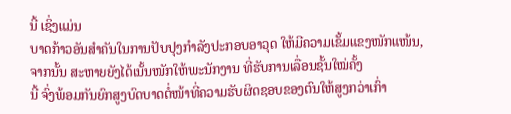ນີ້ ເຊິ່ງແມ່ນ
ບາດກ້າວອັນສຳຄັນໃນການປັບປຸງກຳລັງປະກອບອາວຸດ ໃຫ້ມີຄວາມເຂັ້ມແຂງໜັກແໜ້ນ, ຈາກນັ້ນ ສະຫາຍຍັງໄດ້ເນັ້ນໜັກໃຫ້ພະນັກງານ ທີ່ຮັບການເລື່ອນຊັ້ນໃໝ່ຄັ້ງ
ນີ້ ຈົ່ງພ້ອມກັນຍົກສູງບົດບາດຕໍ່ໜ້າທີ່ຄວາມຮັບຜິດຊອບຂອງຕົນໃຫ້ສູງກວ່າເກົ່າ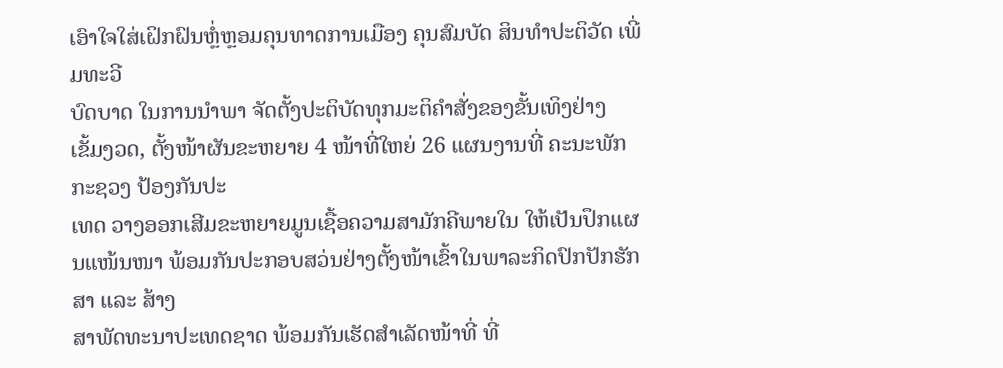ເອົາໃຈໃສ່ເຝິກຝົນຫຼໍ່ຫຼອມຄຸນທາດການເມືອງ ຄຸນສົມບັດ ສິນທຳປະຕິວັດ ເພີ່ມທະວີ
ບົດບາດ ໃນການນຳພາ ຈັດຕັ້ງປະຕິບັດທຸກມະຕິຄຳສັ່ງຂອງຂັ້ນເທິງຢ່າງ ເຂັ້ມງວດ, ຕັ້ງໜ້າຜັນຂະຫຍາຍ 4 ໜ້າທີ່ໃຫຍ່ 26 ແຜນງານທີ່ ຄະນະພັກກະຊວງ ປ້ອງກັນປະ
ເທດ ວາງອອກເສີມຂະຫຍາຍມູນເຊື້ອຄວາມສາມັກຄີພາຍໃນ ໃຫ້ເປັນປຶກແຜນແໜ້ນໜາ ພ້ອມກັນປະກອບສວ່ນຢ່າງຕັ້ງໜ້າເຂົ້າໃນພາລະກິດປົກປັກຮັກສາ ແລະ ສ້າງ
ສາພັດທະນາປະເທດຊາດ ພ້ອມກັນເຮັດສຳເລັດໜ້າທີ່ ທີ່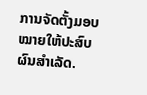ການຈັດຕັ້ງມອບໝາຍໃຫ້ປະສົບຜົນສຳເລັດ.